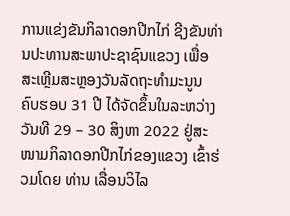ການແຂ່ງຂັນກິລາດອກປີກໄກ່ ຊີງຂັນທ່ານປະທານສະພາປະຊາຊົນແຂວງ ເພື່ອສະເຫຼີມສະຫຼອງວັນລັດຖະທໍາມະນູນ ຄົບຮອບ 31 ປີ ໄດ້ຈັດຂຶ້ນໃນລະຫວ່າງວັນທີ 29 – 30 ສິງຫາ 2022 ຢູ່ສະໜາມກິລາດອກປີກໄກ່ຂອງແຂວງ ເຂົ້າຮ່ວມໂດຍ ທ່ານ ເລື່ອນວິໄລ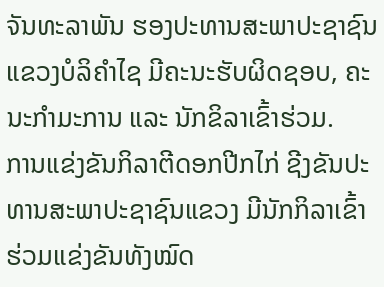ຈັນທະລາພັນ ຮອງປະທານສະພາປະຊາຊົນແຂວງບໍລິຄໍາໄຊ ມີຄະນະຮັບຜິດຊອບ, ຄະນະກໍາມະການ ແລະ ນັກຂິລາເຂົ້າຮ່ວມ.
ການແຂ່ງຂັນກິລາຕີດອກປີກໄກ່ ຊີງຂັນປະທານສະພາປະຊາຊົນແຂວງ ມີນັກກິລາເຂົ້າຮ່ວມແຂ່ງຂັນທັງໝົດ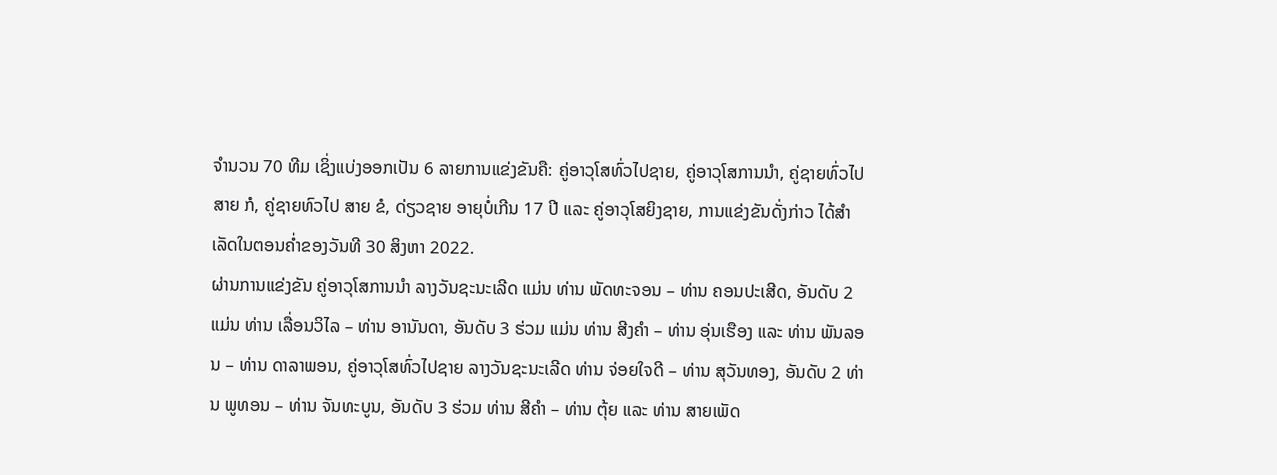ຈໍານວນ 70 ທີມ ເຊິ່ງແບ່ງອອກເປັນ 6 ລາຍການແຂ່ງຂັນຄື: ຄູ່ອາວຸໂສທົ່ວໄປຊາຍ, ຄູ່ອາວຸໂສການນໍາ, ຄູ່ຊາຍທົ່ວໄປ ສາຍ ກໍ, ຄູ່ຊາຍທົວໄປ ສາຍ ຂໍ, ດ່ຽວຊາຍ ອາຍຸບໍ່ເກີນ 17 ປີ ແລະ ຄູ່ອາວຸໂສຍິງຊາຍ, ການແຂ່ງຂັນດັ່ງກ່າວ ໄດ້ສໍາເລັດໃນຕອນຄໍ່າຂອງວັນທີ 30 ສິງຫາ 2022.
ຜ່ານການແຂ່ງຂັນ ຄູ່ອາວຸໂສການນໍາ ລາງວັນຊະນະເລີດ ແມ່ນ ທ່ານ ພັດທະຈອນ – ທ່ານ ຄອນປະເສີດ, ອັນດັບ 2 ແມ່ນ ທ່ານ ເລື່ອນວິໄລ – ທ່ານ ອານັນດາ, ອັນດັບ 3 ຮ່ວມ ແມ່ນ ທ່ານ ສີງຄໍາ – ທ່ານ ອຸ່ນເຮືອງ ແລະ ທ່ານ ພັນລອນ – ທ່ານ ດາລາພອນ, ຄູ່ອາວຸໂສທົ່ວໄປຊາຍ ລາງວັນຊະນະເລີດ ທ່ານ ຈ່ອຍໃຈດີ – ທ່ານ ສຸວັນທອງ, ອັນດັບ 2 ທ່ານ ພູທອນ – ທ່ານ ຈັນທະບູນ, ອັນດັບ 3 ຮ່ວມ ທ່ານ ສີຄໍາ – ທ່ານ ຕຸ້ຍ ແລະ ທ່ານ ສາຍເພັດ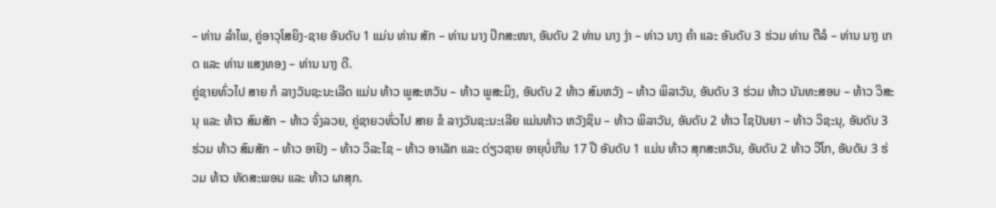– ທ່ານ ລໍາໄພ, ຄູ່ອາວຸໂສຍິງ-ຊາຍ ອັນດັບ 1 ແມ່ນ ທ່ານ ສັກ – ທ່ານ ນາງ ປິກສະໜາ, ອັນດັບ 2 ທ່ານ ນາງ ງ່າ – ທ່າວ ນາງ ຄໍາ ແລະ ອັນດັບ 3 ຮ່ວມ ທ່ານ ຕືລໍ – ທ່ານ ນາງ ເກດ ແລະ ທ່ານ ແສງທອງ – ທ່ານ ນາງ ດີ.
ຄູ່ຊາຍທົ່ວໄປ ສາຍ ກໍ ລາງວັນຊະນະເລີດ ແມ່ນ ທ້າວ ພູສະຫວັນ – ທ້າວ ພູສະມິງ, ອັນດັບ 2 ທ້າວ ສົມຫວັງ – ທ້າວ ພິລາວັນ, ອັນດັບ 3 ຮ່ວມ ທ້າວ ນັນທະສອນ – ທ້າວ ວິສະນຸ ແລະ ທ້າວ ສົມສັກ – ທ້າວ ຈົ່ງລວຍ, ຄູ່ຊາຍວທົ່ວໄປ ສາຍ ຂໍ ລາງວັນຊະນະເລີຍ ແມ່ນທ້າວ ຫວັງຊິນ – ທ້າວ ພິລາວັນ, ອັນດັບ 2 ທ້າວ ໄຊປັນຍາ – ທ້າວ ວິຊະນຸ, ອັນດັບ 3 ຮ່ວມ ທ້າວ ສົມສັກ – ທ້າວ ອາຢົງ – ທ້າວ ວິລະໄຊ – ທ້າວ ອາເລັກ ແລະ ດ່ຽວຊາຍ ອາຍຸບໍ່ເກີນ 17 ປີ ອັນດັບ 1 ແມ່ນ ທ້າວ ສຸກສະຫວັນ, ອັນດັບ 2 ທ້າວ ວີໂກ, ອັນດັບ 3 ຮ່ວມ ທ້າວ ທັດສະພອນ ແລະ ທ້າວ ຜາສຸກ.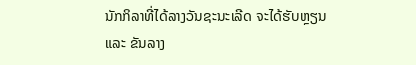ນັກກິລາທີ່ໄດ້ລາງວັນຊະນະເລີດ ຈະໄດ້ຮັບຫຼຽນ ແລະ ຂັນລາງ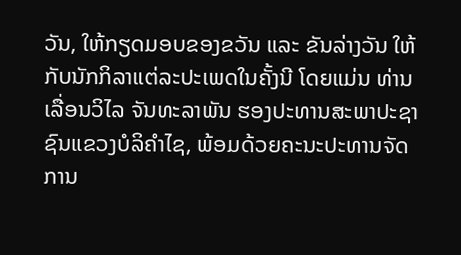ວັນ, ໃຫ້ກຽດມອບຂອງຂວັນ ແລະ ຂັນລ່າງວັນ ໃຫ້ກັບນັກກິລາແຕ່ລະປະເພດໃນຄັ້ງນີ ໂດຍແມ່ນ ທ່ານ ເລື່ອນວິໄລ ຈັນທະລາພັນ ຮອງປະທານສະພາປະຊາຊົນແຂວງບໍລິຄໍາໄຊ, ພ້ອມດ້ວຍຄະນະປະທານຈັດການ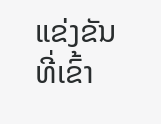ແຂ່ງຂັນທີ່ເຂົ້າ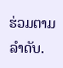ຮ່ວມຕາມລໍາດັບ.